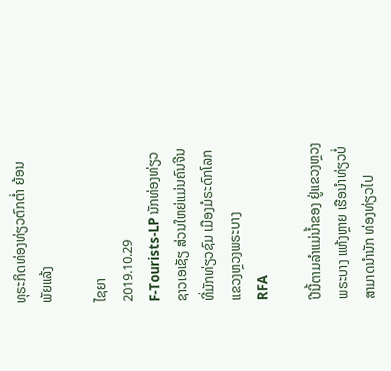ທຸຣະກິດທ່ອງທ່ຽວຕົກຕໍ່າ ຍ້ອນ ພັຍແລ້ງ

ໄຊຍາ
2019.10.29
F-Tourists-LP ນັກທ່ອງທ່ຽວຊາວເອເຊັຽ ສ່ວນໃຫຍ່ແມ່ນຄົນຈີນ ທີ່ມັກທ່ຽວຊົມ ເມືອງມໍຣະດົກໂລກ ແຂວງຫຼວງພຣະບາງ
RFA

ປີນີ້ຕາມລຳແມ່ນໍ້າຂອງ ຢູ່ແຂວງຫຼວງພຣະບາງ ແຫ້ງຫຼາຍ ເຮືອນໍາທ່ຽວບໍ່ສາມາດນໍານັກ ທ່ອງທ່ຽວໄປ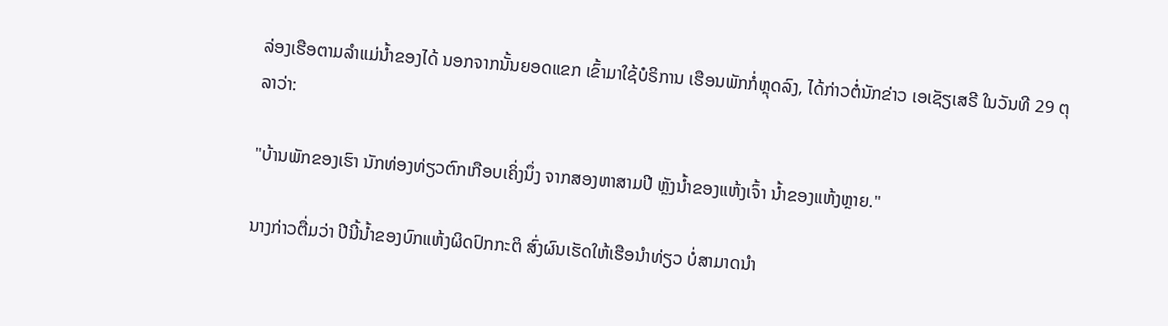ລ່ອງເຮືອຕາມລຳແມ່ນໍ້າຂອງໄດ້ ນອກຈາກນັ້ນຍອດແຂກ ເຂົ້າມາໃຊ້ບໍຣິການ ເຮືອນພັກກໍ່ຫຼຸດລົງ, ໄດ້ກ່າວຕໍ່ນັກຂ່າວ ເອເຊັຽເສຣີ ໃນວັນທີ 29 ຕຸລາວ່າ:

"ບ້ານພັກຂອງເຮົາ ນັກທ່ອງທ່ຽວຕົກເກືອບເຄິ່ງນຶ່ງ ຈາກສອງຫາສາມປີ ຫຼັງນໍ້າຂອງແຫ້ງເຈົ້າ ນໍ້າຂອງແຫ້ງຫຼາຍ."

ນາງກ່າວຕື່ມວ່າ ປີນີ້ນໍ້າຂອງບົກແຫ້ງຜິດປົກກະຕິ ສົ່ງຜົນເຮັດໃຫ້ເຮືອນໍາທ່ຽວ ບໍ່ສາມາດນໍາ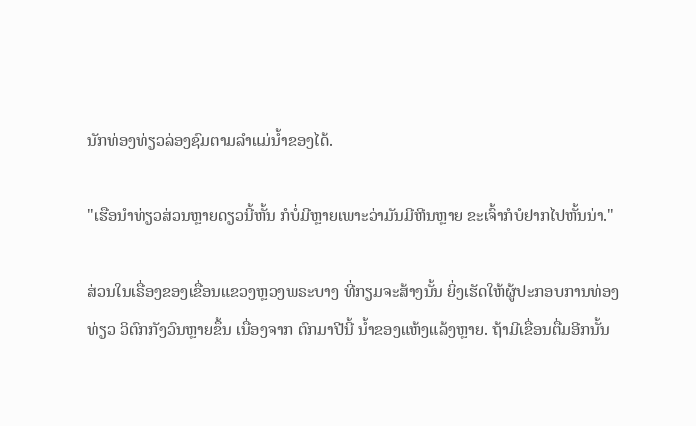ນັກທ່ອງທ່ຽວລ່ອງຊົມຕາມລຳແມ່ນໍ້າຂອງໄດ້.

"ເຮືອນໍາທ່ຽວສ່ວນຫຼາຍດຽວນີ້ຫັ້ນ ກໍບໍ່ມີຫຼາຍເພາະວ່າມັນມີຫີນຫຼາຍ ຂະເຈົ້າກໍບໍຢາກໄປຫັ້ນນ່າ."

ສ່ວນໃນເຣື່ອງຂອງເຂື່ອນແຂວງຫຼວງພຣະບາງ ທີ່ກຽມຈະສ້າງນັ້ນ ຍິ່ງເຮັດໃຫ້ຜູ້ປະກອບການທ່ອງທ່ຽວ ວິຕົກກັງວົນຫຼາຍຂຶ້ນ ເນື່ອງຈາກ ຕົກມາປີນີ້ ນໍ້າຂອງແຫ້ງແລ້ງຫຼາຍ. ຖ້າມີເຂື່ອນຕື່ມອີກນັ້ນ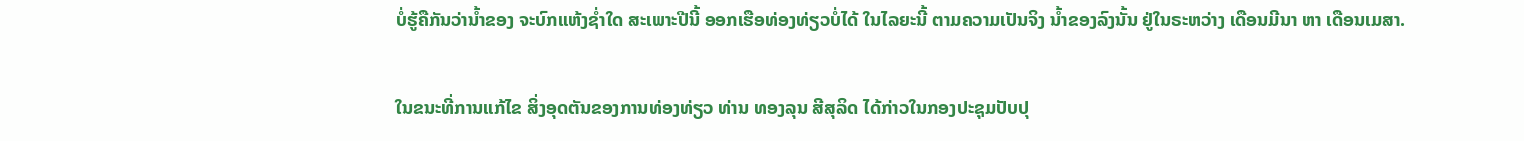ບໍ່ຮູ້ຄືກັນວ່ານໍ້າຂອງ ຈະບົກແຫ້ງຊໍ່າໃດ ສະເພາະປີນີ້ ອອກເຮືອທ່ອງທ່ຽວບໍ່ໄດ້ ໃນໄລຍະນີ້ ຕາມຄວາມເປັນຈິງ ນໍ້າຂອງລົງນັ້ນ ຢູ່ໃນຣະຫວ່າງ ເດືອນມີນາ ຫາ ເດືອນເມສາ.

ໃນຂນະທີ່ການແກ້ໄຂ ສິ່ງອຸດຕັນຂອງການທ່ອງທ່ຽວ ທ່ານ ທອງລຸນ ສີສຸລິດ ໄດ້ກ່າວໃນກອງປະຊຸມປັບປຸ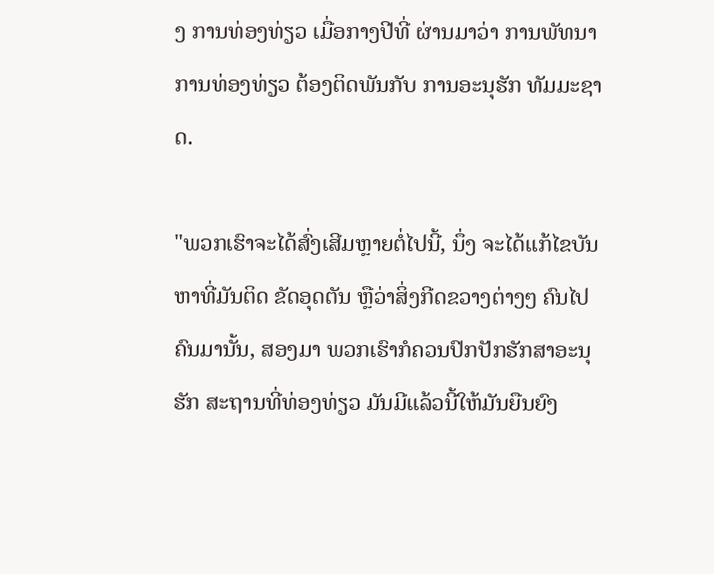ງ ການທ່ອງທ່ຽວ ເມື່ອກາງປີທີ່ ຜ່ານມາວ່າ ການພັທນາ ການທ່ອງທ່ຽວ ຕ້ອງຕິດພັນກັບ ການອະນຸຮັກ ທັມມະຊາດ.

"ພວກເຮົາຈະໄດ້ສົ່ງເສີມຫຼາຍຕໍ່ໄປນີ້, ນຶ່ງ ຈະໄດ້ແກ້ໄຂບັນຫາທີ່ມັນຕິດ ຂັດອຸດຕັນ ຫຼືວ່າສິ່ງກີດຂວາງຕ່າງໆ ຄົນໄປຄົນມານັ້ນ, ສອງມາ ພວກເຮົາກໍຄວນປົກປັກຮັກສາອະນຸຮັກ ສະຖານທີ່ທ່ອງທ່ຽວ ມັນມີແລ້ວນີ້ໃຫ້ມັນຍືນຍົງ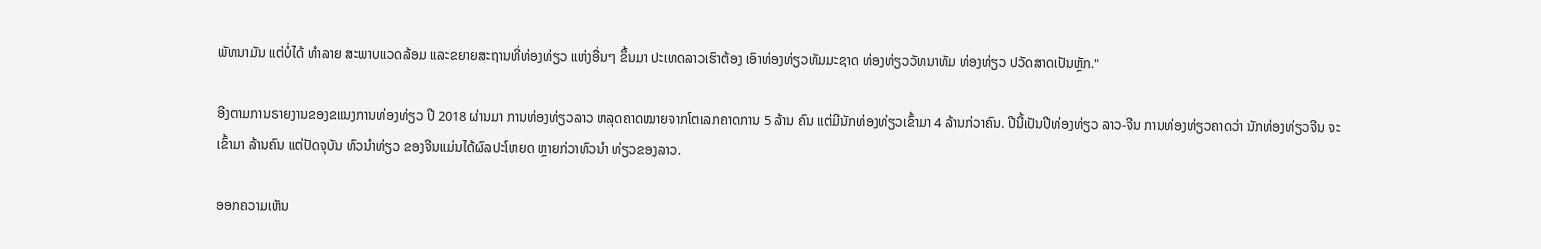ພັທນາມັນ ແຕ່ບໍ່ໄດ້ ທຳລາຍ ສະພາບແວດລ້ອມ ແລະຂຍາຍສະຖານທີ່ທ່ອງທ່ຽວ ແຫ່ງອື່ນໆ ຂຶ້ນມາ ປະເທດລາວເຮົາຕ້ອງ ເອົາທ່ອງທ່ຽວທັມມະຊາດ ທ່ອງທ່ຽວວັທນາທັມ ທ່ອງທ່ຽວ ປວັດສາດເປັນຫຼັກ."

ອີງຕາມການຣາຍງານຂອງຂແນງການທ່ອງທ່ຽວ ປີ 2018 ຜ່ານມາ ການທ່ອງທ່ຽວລາວ ຫລຸດຄາດໝາຍຈາກໂຕເລກຄາດການ 5 ລ້ານ ຄົນ ແຕ່ມີນັກທ່ອງທ່ຽວເຂົ້າມາ 4 ລ້ານກ່ວາຄົນ. ປີນີ້ເປັນປີທ່ອງທ່ຽວ ລາວ-ຈີນ ການທ່ອງທ່ຽວຄາດວ່າ ນັກທ່ອງທ່ຽວຈີນ ຈະເຂົ້າມາ ລ້ານຄົນ ແຕ່ປັດຈຸບັນ ທົວນໍາທ່ຽວ ຂອງຈີນແມ່ນໄດ້ຜົລປະໂຫຍດ ຫຼາຍກ່ວາທົວນຳ ທ່ຽວຂອງລາວ.

ອອກຄວາມເຫັນ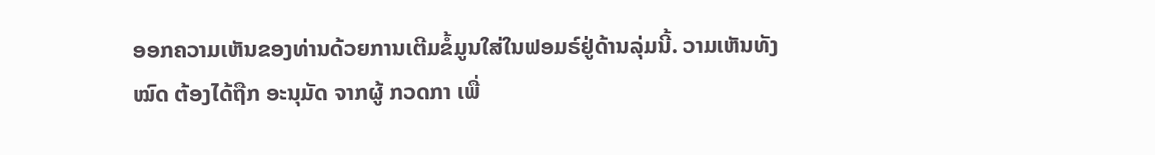ອອກຄວາມເຫັນຂອງທ່ານດ້ວຍການເຕີມຂໍ້ມູນໃສ່ໃນຟອມຣ໌ຢູ່ດ້ານລຸ່ມນີ້. ວາມເຫັນທັງໝົດ ຕ້ອງໄດ້ຖືກ ອະນຸມັດ ຈາກຜູ້ ກວດກາ ເພື່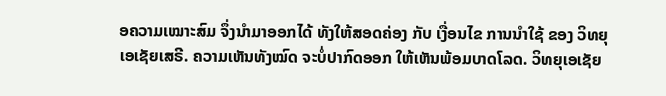ອຄວາມເໝາະສົມ ຈຶ່ງນໍາມາອອກໄດ້ ທັງໃຫ້ສອດຄ່ອງ ກັບ ເງື່ອນໄຂ ການນຳໃຊ້ ຂອງ ວິທຍຸເອເຊັຍເສຣີ. ຄວາມເຫັນທັງໝົດ ຈະບໍ່ປາກົດອອກ ໃຫ້ເຫັນພ້ອມບາດໂລດ. ວິທຍຸເອເຊັຍ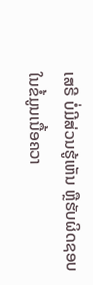ເສຣີ ບໍ່ມີສ່ວນຮູ້ເຫັນ ຫຼືຮັບຜິດຊອບ ໃນຂໍ້ມູນເນື້ອຄວາ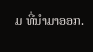ມ ທີ່ນໍາມາອອກ.